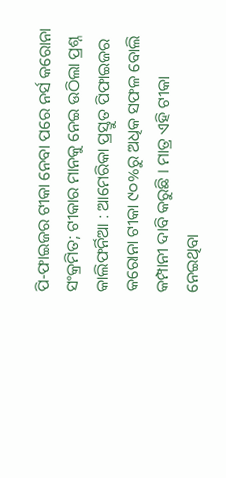ପି-ଫାଇଜର ଟୀକା ନେବା ପରେ ନର୍ସ କରୋନା ସଂକ୍ରମିତ; ଟୀକାର ମାନକୁ ନେଇ ଉଠିଲା ପ୍ରଶ୍ନ
କାଲିଫର୍ନିଆ : ଆମେରିକା ପ୍ରସ୍ତୁତ ପିଫାଇଜର କରୋନା ଟୀକା ୯୦%ରୁ ଅଧିକ ସଫଳ ବୋଲି କମ୍ପାନୀ ଦାବି କରୁଛି । ମାତ୍ର ଏହି ଟୀକା ନେଇଥିବା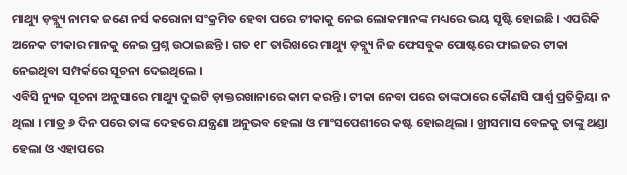ମାଥ୍ୟୁ ଡ଼ବ୍ଲ୍ୟୁ ନାମକ ଜଣେ ନର୍ସ କରୋନା ସଂକ୍ରମିତ ହେବା ପରେ ଟୀକାକୁ ନେଇ ଲୋକମାନଙ୍କ ମଧ୍ୟରେ ଭୟ ସୃଷ୍ଟି ହୋଇଛି । ଏପରିକି ଅନେକ ଟୀକାର ମାନକୁ ନେଇ ପ୍ରଶ୍ନ ଉଠାଇଛନ୍ତି । ଗତ ୧୮ ତାରିଖରେ ମାଥ୍ୟୁ ଡ଼ବ୍ଲ୍ୟୁ ନିଜ ଫେସବୁକ ପୋଷ୍ଟରେ ଫାଇଜର ଟୀକା ନେଇଥିବା ସମ୍ପର୍କରେ ସୂଚନା ଦେଇଥିଲେ ।
ଏବିସି ନ୍ୟୁଜ ସୂଚନା ଅନୁସାରେ ମାଥ୍ୟୁ ଦୁଇଟି ଡ଼ାକ୍ତରଖାନାରେ କାମ କରନ୍ତି । ଟୀକା ନେବା ପରେ ତାଙ୍କଠାରେ କୌଣସି ପାର୍ଶ୍ବ ପ୍ରତିକ୍ରିୟା ନ ଥିଲା । ମାତ୍ର ୬ ଦିନ ପରେ ତାଙ୍କ ଦେହରେ ଯନ୍ତ୍ରଣା ଅନୁଭବ ହେଲା ଓ ମାଂସପେଶୀରେ କଷ୍ଟ ହୋଇଥିଲା । ଖ୍ରୀସମାସ ବେଳକୁ ତାଙ୍କୁ ଥଣ୍ଡା ହେଲା ଓ ଏହାପରେ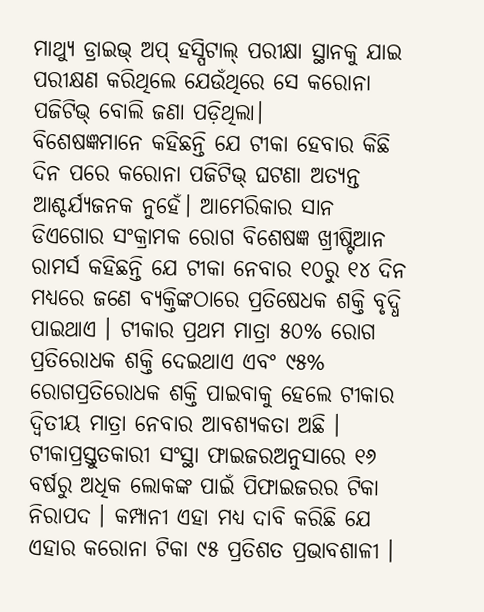ମାଥ୍ୟୁ ଡ୍ରାଇଭ୍ ଅପ୍ ହସ୍ପିଟାଲ୍ ପରୀକ୍ଷା ସ୍ଥାନକୁ ଯାଇ ପରୀକ୍ଷଣ କରିଥିଲେ ଯେଉଁଥିରେ ସେ କରୋନା ପଜିଟିଭ୍ ବୋଲି ଜଣା ପଡ଼ିଥିଲା।
ବିଶେଷଜ୍ଞମାନେ କହିଛନ୍ତି ଯେ ଟୀକା ହେବାର କିଛି ଦିନ ପରେ କରୋନା ପଜିଟିଭ୍ ଘଟଣା ଅତ୍ୟନ୍ତ ଆଶ୍ଚର୍ଯ୍ୟଜନକ ନୁହେଁ। ଆମେରିକାର ସାନ ଡିଏଗୋର ସଂକ୍ରାମକ ରୋଗ ବିଶେଷଜ୍ଞ ଖ୍ରୀଷ୍ଟିଆନ ରାମର୍ସ କହିଛନ୍ତି ଯେ ଟୀକା ନେବାର ୧୦ରୁ ୧୪ ଦିନ ମଧ୍ୟରେ ଜଣେ ବ୍ୟକ୍ତିଙ୍କଠାରେ ପ୍ରତିଷେଧକ ଶକ୍ତି ବୃଦ୍ଧି ପାଇଥାଏ । ଟୀକାର ପ୍ରଥମ ମାତ୍ରା ୫୦% ରୋଗ ପ୍ରତିରୋଧକ ଶକ୍ତି ଦେଇଥାଏ ଏବଂ ୯୫% ରୋଗପ୍ରତିରୋଧକ ଶକ୍ତି ପାଇବାକୁ ହେଲେ ଟୀକାର ଦ୍ବିତୀୟ ମାତ୍ରା ନେବାର ଆବଶ୍ୟକତା ଅଛି ।
ଟୀକାପ୍ରସ୍ତୁତକାରୀ ସଂସ୍ଥା ଫାଇଜରଅନୁସାରେ ୧୬ ବର୍ଷରୁ ଅଧିକ ଲୋକଙ୍କ ପାଇଁ ପିଫାଇଜରର ଟିକା ନିରାପଦ । କମ୍ପାନୀ ଏହା ମଧ୍ୟ ଦାବି କରିଛି ଯେ ଏହାର କରୋନା ଟିକା ୯୫ ପ୍ରତିଶତ ପ୍ରଭାବଶାଳୀ ।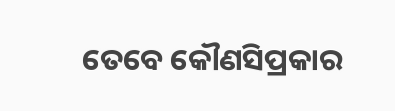ତେବେ କୌଣସିପ୍ରକାର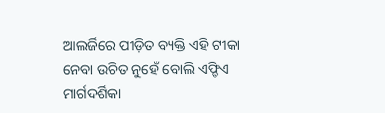ଆଲର୍ଜିରେ ପୀଡ଼ିତ ବ୍ୟକ୍ତି ଏହି ଟୀକା ନେବା ଉଚିତ ନୁହେଁ ବୋଲି ଏଫ୍ଡିଏ ମାର୍ଗଦର୍ଶିକା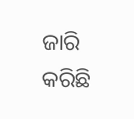ଜାରି କରିଛି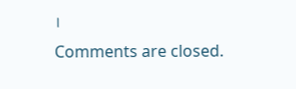।
Comments are closed.